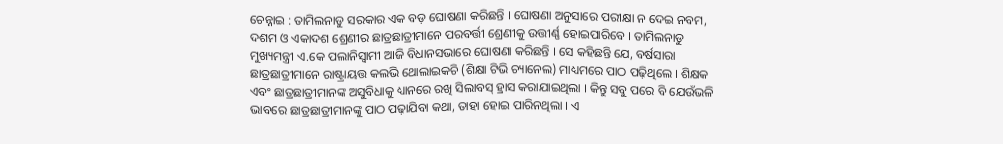ଚେନ୍ନାଇ : ତାମିଲନାଡୁ ସରକାର ଏକ ବଡ଼ ଘୋଷଣା କରିଛନ୍ତି । ଘୋଷଣା ଅନୁସାରେ ପରୀକ୍ଷା ନ ଦେଇ ନବମ, ଦଶମ ଓ ଏକାଦଶ ଶ୍ରେଣୀର ଛାତ୍ରଛାତ୍ରୀମାନେ ପରବର୍ତ୍ତୀ ଶ୍ରେଣୀକୁ ଉତ୍ତୀର୍ଣ୍ଣ ହୋଇପାରିବେ । ତାମିଲନାଡୁ ମୁଖ୍ୟମନ୍ତ୍ରୀ ଏ.କେ ପଲାନିସ୍ୱାମୀ ଆଜି ବିଧାନସଭାରେ ଘୋଷଣା କରିଛନ୍ତି । ସେ କହିଛନ୍ତି ଯେ, ବର୍ଷସାରା ଛାତ୍ରଛାତ୍ରୀମାନେ ରାଷ୍ଟ୍ରାୟତ୍ତ କଲଭି ଥୋଲାଇକଚି (ଶିକ୍ଷା ଟିଭି ଚ୍ୟାନେଲ) ମାଧ୍ୟମରେ ପାଠ ପଢ଼ିଥିଲେ । ଶିକ୍ଷକ ଏବଂ ଛାତ୍ରଛାତ୍ରୀମାନଙ୍କ ଅସୁବିଧାକୁ ଧ୍ୟାନରେ ରଖି ସିଲାବସ୍ ହ୍ରାସ କରାଯାଇଥିଲା । କିନ୍ତୁ ସବୁ ପରେ ବି ଯେଉଁଭଳି ଭାବରେ ଛାତ୍ରଛାତ୍ରୀମାନଙ୍କୁ ପାଠ ପଢ଼ାଯିବା କଥା, ତାହା ହୋଇ ପାରିନଥିଲା । ଏ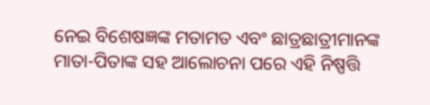ନେଇ ବିଶେଷଜ୍ଞଙ୍କ ମତାମତ ଏବଂ ଛାତ୍ରଛାତ୍ରୀମାନଙ୍କ ମାତା-ପିତାଙ୍କ ସହ ଆଲୋଚନା ପରେ ଏହି ନିଷ୍ପତ୍ତି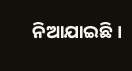ନିଆଯାଇଛି ।